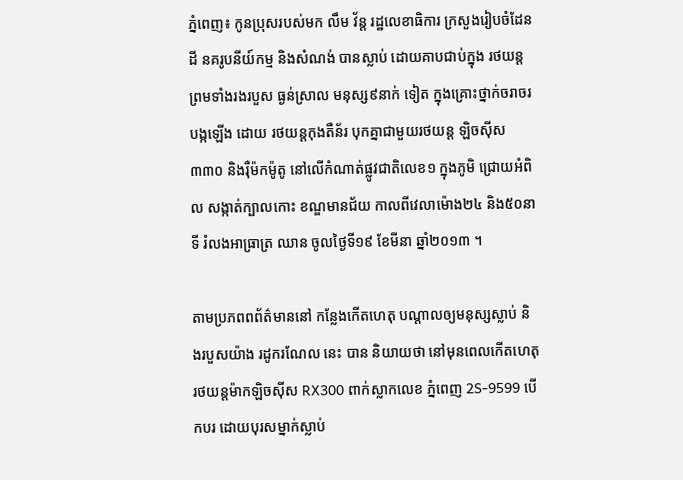ភ្នំពេញ៖ កូនប្រុសរបស់មក លឹម វ័ន្ត រដ្ឋលេខាធិការ ក្រសួងរៀបចំដែនដី នគរូបនីយ៍កម្ម និងសំណង់ បានស្លាប់ ដោយគាបជាប់ក្នុង រថយន្ត ព្រមទាំងរងរបួស ធ្ងន់ស្រាល មនុស្ស៩នាក់ ទៀត ក្នុងគ្រោះថ្នាក់ចរាចរ បង្កឡើង ដោយ រថយន្តកុងតឺន័រ បុកគ្នាជាមួយរថយន្ត ឡិចស៊ីស៣៣០ និងរ៉ឺម៉កម៉ូតូ នៅលើកំណាត់ផ្លូវជាតិលេខ១ ក្នុងភូមិ ជ្រោយអំពិល សង្កាត់ក្បាលកោះ ខណ្ឌមានជ័យ កាលពីវេលាម៉ោង២៤ និង៥០នាទី រំលងអាធ្រាត្រ ឈាន ចូលថ្ងៃទី១៩ ខែមីនា ឆ្នាំ២០១៣ ។

តាមប្រភពពព័ត៌មាននៅ កន្លែងកើតហេតុ បណ្តាលឲ្យមនុស្សស្លាប់ និងរបួសយ៉ាង រដូករណែល នេះ បាន និយាយថា នៅមុនពេលកើតហេតុ រថយន្តម៉ាកឡិចស៊ីស RX300 ពាក់ស្លាកលេខ ភ្នំពេញ 2S-9599 បើកបរ ដោយបុរសម្នាក់ស្លាប់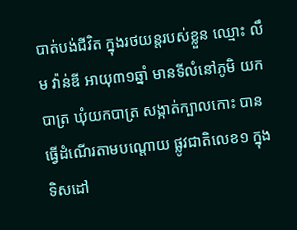បាត់បង់ជីវិត ក្នុងរថយន្តរបស់ខ្លួន ឈ្មោះ លឹម វ៉ាន់ឌី អាយុ៣១ឆ្នាំ មានទីលំនៅភូមិ យកបាត្រ ឃុំយកបាត្រ សង្កាត់ក្បាលកោះ បានធ្វើដំណើរតាមបណ្តោយ ផ្លូវជាតិលេខ១ ក្នុងទិសដៅ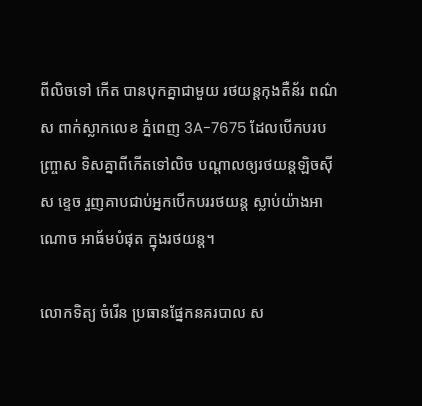ពីលិចទៅ កើត បានបុកគ្នាជាមួយ រថយន្តកុងតឺន័រ ពណ៌ស ពាក់ស្លាកលេខ ភ្នំពេញ 3A-7675 ដែលបើកបរបញ្ច្រាស ទិសគ្នាពីកើតទៅលិច បណ្តាលឲ្យរថយន្តឡិចស៊ីស ខ្ទេច រួញគាបជាប់អ្នកបើកបររថយន្ត ស្លាប់យ៉ាងអាណោច អាធ័មបំផុត ក្នុងរថយន្ត។

លោកទិត្យ ចំរើន ប្រធានផ្នែកនគរបាល ស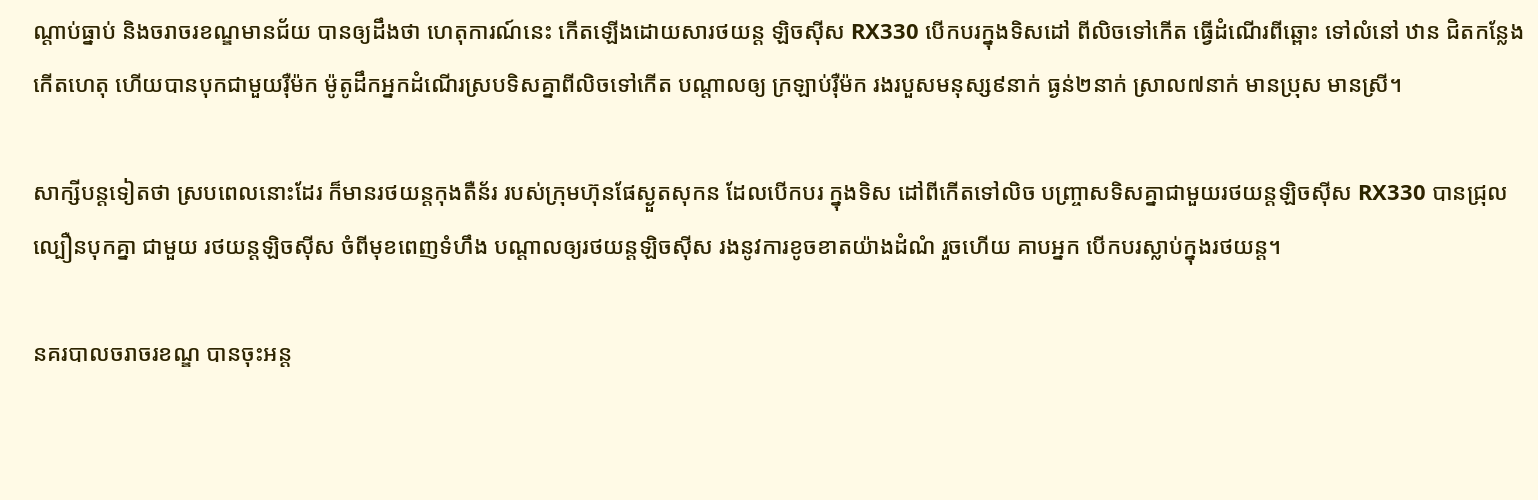ណ្តាប់ធ្នាប់ និងចរាចរខណ្ឌមានជ័យ បានឲ្យដឹងថា ហេតុការណ៍នេះ កើតឡើងដោយសារថយន្ត ឡិចស៊ីស RX330 បើកបរក្នុងទិសដៅ ពីលិចទៅកើត ធ្វើដំណើរពីឆ្ពោះ ទៅលំនៅ ឋាន ជិតកន្លែងកើតហេតុ ហើយបានបុកជាមួយរ៉ឺម៉ក ម៉ូតូដឹកអ្នកដំណើរស្របទិសគ្នាពីលិចទៅកើត បណ្តាលឲ្យ ក្រឡាប់រ៉ឺម៉ក រងរបួសមនុស្ស៩នាក់ ធ្ងន់២នាក់ ស្រាល៧នាក់ មានប្រុស មានស្រី។

សាក្សីបន្តទៀតថា ស្របពេលនោះដែរ ក៏មានរថយន្តកុងតឺន័រ របស់ក្រុមហ៊ុនផែស្ងួតសុកន ដែលបើកបរ ក្នុងទិស ដៅពីកើតទៅលិច បញ្ច្រាសទិសគ្នាជាមួយរថយន្តឡិចស៊ីស RX330 បានជ្រុលល្បឿនបុកគ្នា ជាមួយ រថយន្តឡិចស៊ីស ចំពីមុខពេញទំហឹង បណ្តាលឲ្យរថយន្តឡិចស៊ីស រងនូវការខូចខាតយ៉ាងដំណំ រួចហើយ គាបអ្នក បើកបរស្លាប់ក្នុងរថយន្ត។

នគរបាលចរាចរខណ្ឌ បានចុះអន្ត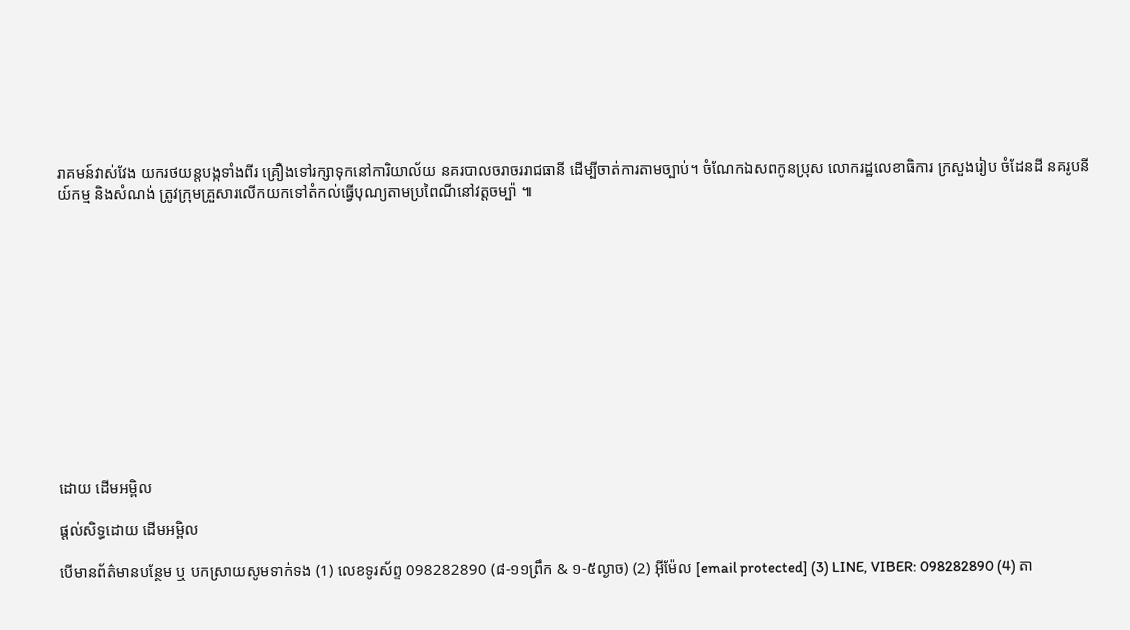រាគមន៍វាស់វែង យករថយន្តបង្កទាំងពីរ គ្រឿងទៅរក្សាទុកនៅការិយាល័យ នគរបាលចរាចររាជធានី ដើម្បីចាត់ការតាមច្បាប់។ ចំណែកឯសពកូនប្រុស លោករដ្ឋលេខាធិការ ក្រសួងរៀប ចំដែនដី នគរូបនីយ៍កម្ម និងសំណង់ ត្រូវក្រុមគ្រួសារលើកយកទៅតំកល់ធ្វើបុណ្យតាមប្រពៃណីនៅវត្តចម្ប៉ា ៕













ដោយ ដើមអម្ពិល

ផ្តល់សិទ្ធដោយ ដើមអម្ពិល

បើមានព័ត៌មានបន្ថែម ឬ បកស្រាយសូមទាក់ទង (1) លេខទូរស័ព្ទ 098282890 (៨-១១ព្រឹក & ១-៥ល្ងាច) (2) អ៊ីម៉ែល [email protected] (3) LINE, VIBER: 098282890 (4) តា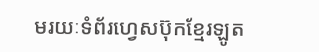មរយៈទំព័រហ្វេសប៊ុកខ្មែរឡូត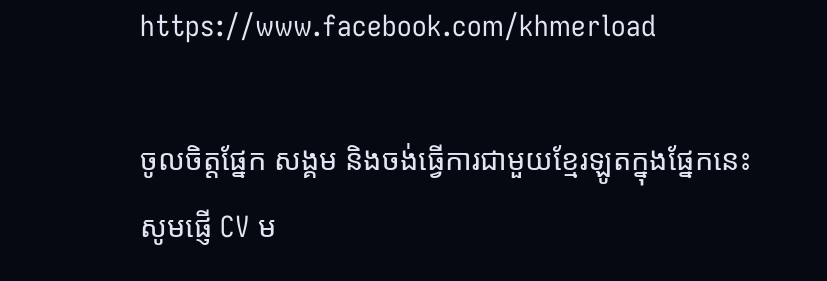https://www.facebook.com/khmerload

ចូលចិត្តផ្នែក សង្គម និងចង់ធ្វើការជាមួយខ្មែរឡូតក្នុងផ្នែកនេះ សូមផ្ញើ CV ម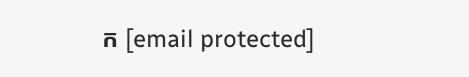ក [email protected]